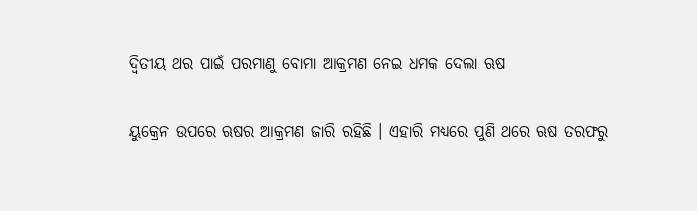ଦ୍ୱିତୀୟ ଥର ପାଇଁ ପରମାଣୁ ବୋମା ଆକ୍ରମଣ ନେଇ ଧମକ ଦେଲା ଋଷ

ୟୁକ୍ରେନ ଉପରେ ଋଷର ଆକ୍ରମଣ ଜାରି ରହିଛି । ଏହାରି ମଧ୍ୟରେ ପୁଣି ଥରେ ଋଷ ତରଫରୁ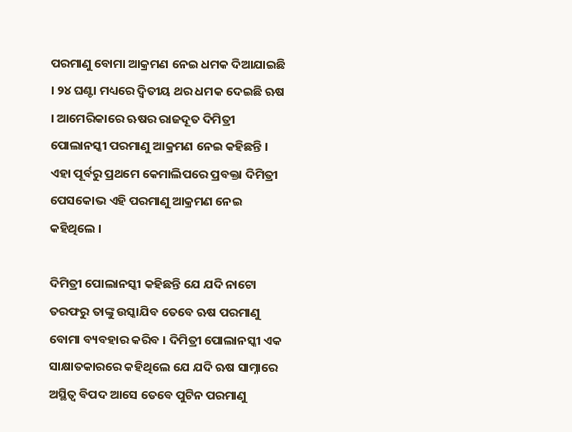ପରମାଣୁ ବୋମା ଆକ୍ରମଣ ନେଇ ଧମକ ଦିଆଯାଇଛି । ୨୪ ଘଣ୍ଟା ମଧ୍ୟରେ ଦ୍ୱିତୀୟ ଥର ଧମକ ଦେଇଛି ଋଷ । ଆମେରିକାରେ ଋଷର ରାଜଦୂତ ଦିମିତ୍ରୀ ପୋଲାନସ୍କୀ ପରମାଣୁ ଆକ୍ରମଣ ନେଇ କହିଛନ୍ତି । ଏହା ପୂର୍ବରୁ ପ୍ରଥମେ କେମାଲିପରେ ପ୍ରବକ୍ତା ଦିମିତ୍ରୀ ପେସକୋଭ ଏହି ପରମାଣୁ ଆକ୍ରମଣ ନେଇ କହିଥିଲେ ।

ଦିମିତ୍ରୀ ପୋଲାନସ୍କୀ କହିଛନ୍ତି ଯେ ଯଦି ନାଟୋ ତରଫରୁ ତାଙ୍କୁ ଉସ୍କାଯିବ ତେବେ ଋଷ ପରମାଣୁ ବୋମା ବ୍ୟବହାର କରିବ । ଦିମିତ୍ରୀ ପୋଲାନସ୍କୀ ଏକ ସାକ୍ଷାତକାରରେ କହିଥିଲେ ଯେ ଯଦି ଋଷ ସାମ୍ନାରେ ଅସ୍ଥିତ୍ୱ ବିପଦ ଆସେ ତେବେ ପୁଟିନ ପରମାଣୁ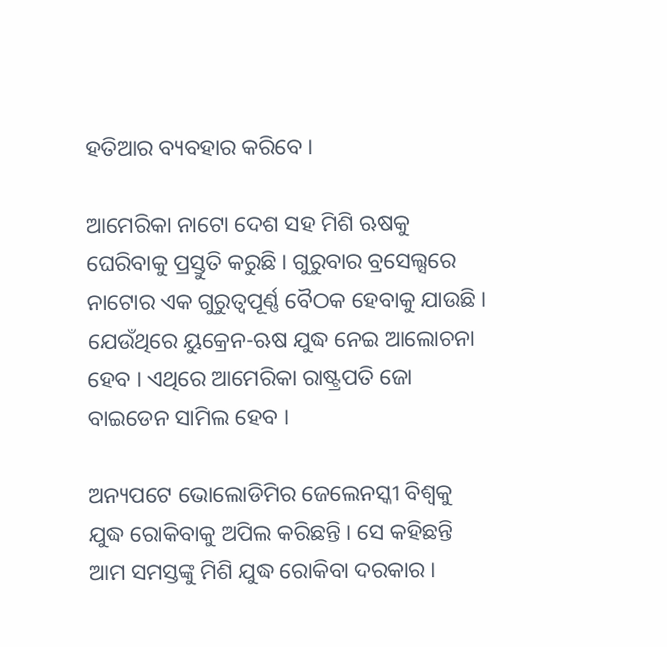ହତିଆର ବ୍ୟବହାର କରିବେ ।

ଆମେରିକା ନାଟୋ ଦେଶ ସହ ମିଶି ଋଷକୁ ଘେରିବାକୁ ପ୍ରସ୍ତୁତି କରୁଛି । ଗୁରୁବାର ବ୍ରସେଲ୍ସରେ ନାଟୋର ଏକ ଗୁରୁତ୍ୱପୂର୍ଣ୍ଣ ବୈଠକ ହେବାକୁ ଯାଉଛି । ଯେଉଁଥିରେ ୟୁକ୍ରେନ-ଋଷ ଯୁଦ୍ଧ ନେଇ ଆଲୋଚନା ହେବ । ଏଥିରେ ଆମେରିକା ରାଷ୍ଟ୍ରପତି ଜୋ ବାଇଡେନ ସାମିଲ ହେବ ।

ଅନ୍ୟପଟେ ଭୋଲୋଡିମିର ଜେଲେନସ୍କୀ ବିଶ୍ୱକୁ ଯୁଦ୍ଧ ରୋକିବାକୁ ଅପିଲ କରିଛନ୍ତି । ସେ କହିଛନ୍ତି ଆମ ସମସ୍ତଙ୍କୁ ମିଶି ଯୁଦ୍ଧ ରୋକିବା ଦରକାର ।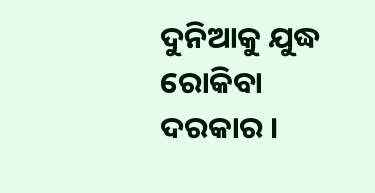ଦୁନିଆକୁ ଯୁଦ୍ଧ ରୋକିବା ଦରକାର ।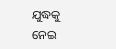ଯୁଦ୍ଧକୁ ନେଇ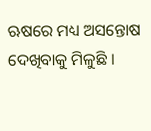ଋଷରେ ମଧ୍ୟ ଅସନ୍ତୋଷ ଦେଖିବାକୁ ମିଳୁଛି ।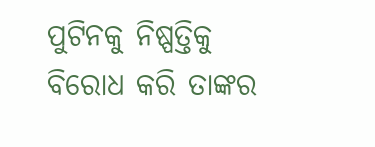ପୁଟିନକୁ ନିଷ୍ପତ୍ତିକୁ ବିରୋଧ କରି ତାଙ୍କର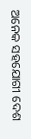ଅନେକ ସହଯୋଗୀ ଦେଶ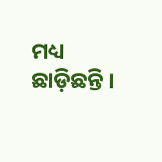ମଧ୍ୟ ଛାଡ଼ିଛନ୍ତି ।